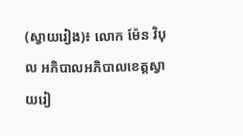(ស្វាយរៀង)៖ លោក ម៉ែន វិបុល អភិបាលអភិបាលខេត្តស្វាយរៀ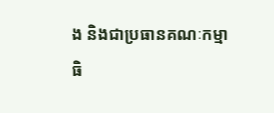ង និងជាប្រធានគណៈកម្មាធិ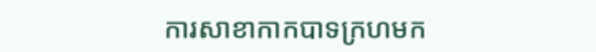ការសាខាកាកបាទក្រហមក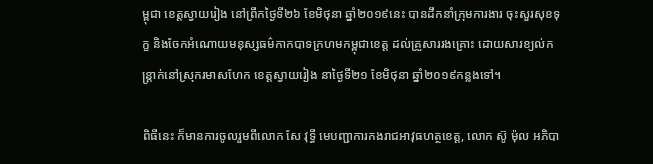ម្ពុជា ខេត្តស្វាយរៀង នៅព្រឹកថ្ងៃទី២៦ ខែមិថុនា ឆ្នាំ២០១៩នេះ បានដឹកនាំក្រុមការងារ ចុះសួរសុខទុក្ខ និងចែកអំណោយមនុស្សធម៌កាកបាទក្រហមកម្ពុជាខេត្ត ដល់គ្រួសាររងគ្រោះ ដោយសារខ្យល់កន្ត្រាក់នៅស្រុករមាសហែក ខេត្តស្វាយរៀង នាថ្ងៃទី២១ ខែមិថុនា ឆ្នាំ២០១៩កន្លងទៅ។

ពិធីនេះ ក៏មានការចូលរួមពីលោក សែ វុទ្ធី មេបញ្ជាការកងរាជអាវុធហត្ថខេត្ត, លោក ស៊ូ ម៉ុល អភិបា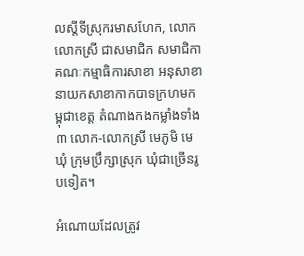លស្តីទីស្រុករមាសហែក, លោក លោកស្រី ជាសមាជិក សមាជិកាគណៈកម្មាធិការសាខា អនុសាខា នាយកសាខាកាកបាទក្រហមកម្ពុជាខេត្ត តំណាងកងកម្លាំងទាំង៣ លោក-លោកស្រី មេភូមិ មេឃុំ ក្រុមប្រឹក្សាស្រុក ឃុំជាច្រើនរូបទៀត។

អំណោយដែលត្រូវ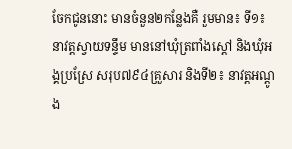ចែកជូននោះ មានចំនួន២កន្លែងគឺ រួមមាន៖ ទី១៖ នាវត្តស្វាយទន្ទឹម មាននៅឃុំត្រពាំងស្តៅ និងឃុំអង្គប្រស្រែ សរុប៧៩៤គ្រួសារ និងទី២៖ នាវត្តអណ្តូង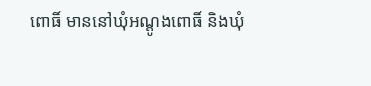ពោធិ៍ មាននៅឃុំអណ្តូងពោធិ៍ និងឃុំ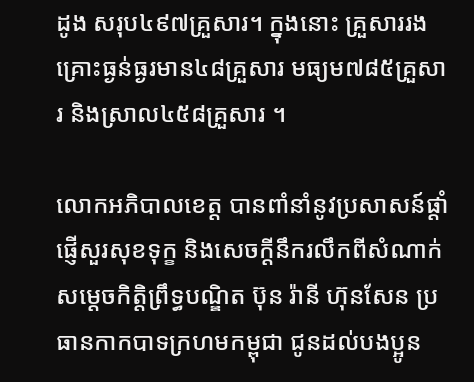ដូង សរុប៤៩៧គ្រួសារ។ ក្នុងនោះ គ្រួសាររងគ្រោះធ្ងន់ធ្ងរមាន៤៨គ្រួសារ មធ្យម៧៨៥គ្រួសារ និងស្រាល៤៥៨គ្រួសារ ។

លោកអភិបាលខេត្ត បានពាំនាំនូវប្រសាសន៍ផ្ដាំផ្ញើសួរសុខទុក្ខ និងសេចក្ដីនឹករលឹកពីសំណាក់សម្ដេចកិត្ដិព្រឹទ្ធបណ្ឌិត ប៊ុន រ៉ានី ហ៊ុនសែន ប្រធានកាកបាទក្រហមកម្ពុជា ជូនដល់បងប្អូន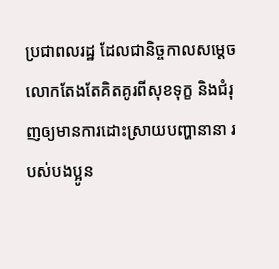ប្រជាពលរដ្ឋ ដែលជានិច្ចកាលសម្ដេច លោកតែងតែគិតគូរពីសុខទុក្ខ និងជំរុញឲ្យមានការដោះស្រាយបញ្ហានានា របស់បងប្អូន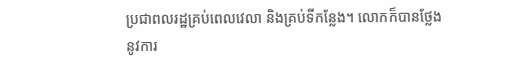ប្រជាពលរដ្ឋគ្រប់ពេលវេលា និងគ្រប់ទីកន្លែង។ លោកក៏បានថ្លែងនូវការ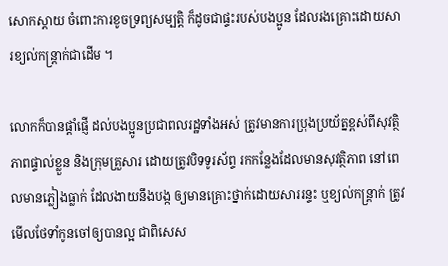សោកស្តាយ ចំពោះការខូចទ្រព្យសម្បត្តិ ក៏ដូចជាផ្ទះរបស់បងប្អូន ដែលរងគ្រោះដោយសារខ្យល់កន្ត្រាក់ជាដើម ។

លោកក៏បានផ្ដាំផ្ញើ ដល់បងប្អូនប្រជាពលរដ្ឋទាំងអស់ ត្រូវមានការប្រុងប្រយ័ត្នខ្ពស់ពីសុវត្ថិភាពផ្ទាល់ខ្លួន និងក្រុមគ្រួសារ ដោយត្រូវបិទទូរស័ព្ទ រកកន្លែងដែលមានសុវត្ថិភាព នៅពេលមានភ្លៀងធ្លាក់ ដែលងាយនឹងបង្ក ឲ្យមានគ្រោះថ្នាក់ដោយសាររន្ទះ ឬខ្យល់កន្ត្រាក់ ត្រូវមើលថែទាំកូនចៅឲ្យបានល្អ ជាពិសេស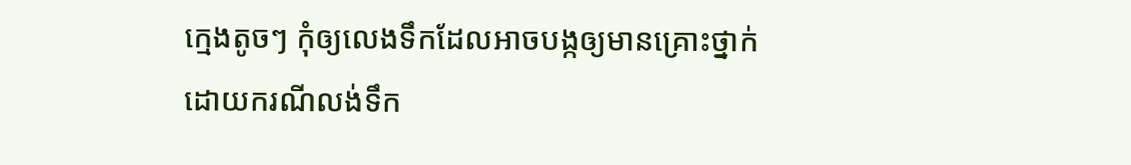ក្មេងតូចៗ កុំឲ្យលេងទឹកដែលអាចបង្កឲ្យមានគ្រោះថ្នាក់ដោយករណីលង់ទឹក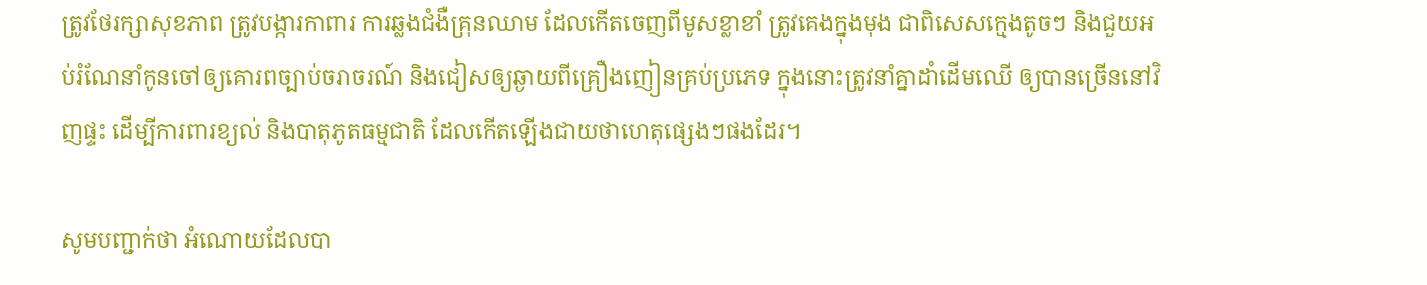ត្រូវថែរក្សាសុខភាព ត្រូវបង្ការកាពារ ការឆ្លងជំងឺគ្រុនឈាម ដែលកើតចេញពីមូសខ្លាខាំ ត្រូវគេងក្នុងមុង ជាពិសេសក្មេងតូចៗ និងជួយអប់រំណែនាំកូនចៅឲ្យគោរពច្បាប់ចរាចរណ៍ និងជៀសឲ្យឆ្ងាយពីគ្រឿងញៀនគ្រប់ប្រភេទ ក្នុងនោះត្រូវនាំគ្នាដាំដើមឈើ ឲ្យបានច្រើននៅវិញផ្ទះ ដើម្បីការពារខ្យល់ និងបាតុភូតធម្មជាតិ ដែលកើតឡើងជាយថាហេតុផ្សេងៗផងដែរ។

សូមបញ្ជាក់ថា អំណោយដែលបា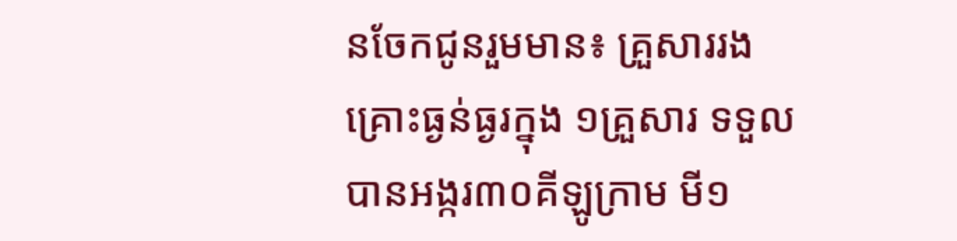នចែកជូនរួមមាន៖ គ្រួសាររងគ្រោះធ្ងន់ធ្ងរក្នុង ១គ្រួសារ ទទួលបានអង្ករ៣០គីឡូក្រាម មី១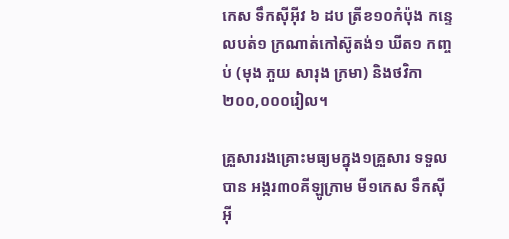កេស ទឹកស៊ីអ៊ីវ ៦ ដប ត្រីខ១០កំប៉ុង កន្ទេលបត់១ ក្រណាត់កៅស៊ូតង់១ ឃីត១ កញ្ចប់ (មុង ភួយ សារុង ក្រមា) និងថវិកា ២០០,០០០រៀល។

គ្រួសាររងគ្រោះមធ្យមក្នុង១គ្រួសារ ទទួលបាន អង្ករ៣០គីឡូក្រាម មី១កេស ទឹកស៊ីអ៊ី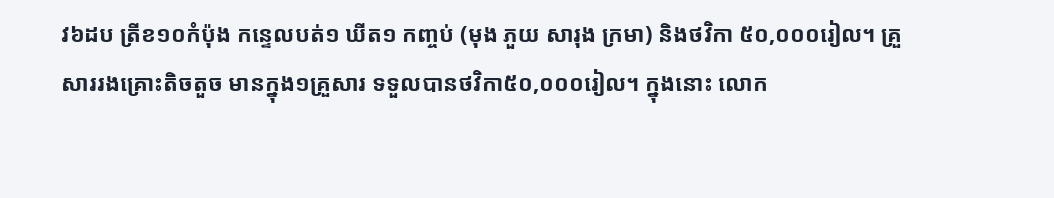វ៦ដប ត្រីខ១០កំប៉ុង កន្ទេលបត់១ ឃីត១ កញ្ចប់ (មុង ភួយ សារុង ក្រមា) និងថវិកា ៥០,០០០រៀល។ គ្រួសាររងគ្រោះតិចតួច មានក្នុង១គ្រួសារ ទទួលបានថវិកា៥០,០០០រៀល។ ក្នុងនោះ លោក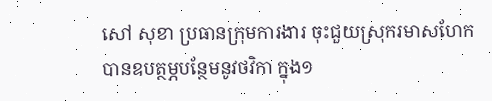សៅ សុខា ប្រធានក្រុមការងារ ចុះជួយស្រុករមាសហែក បានឧបត្ថម្ភបន្ថែមនូវថវិកា ក្នុង១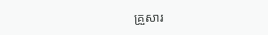គ្រួសារ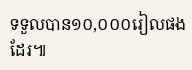ទទួលបាន១០,០០០រៀលផងដែរ៕